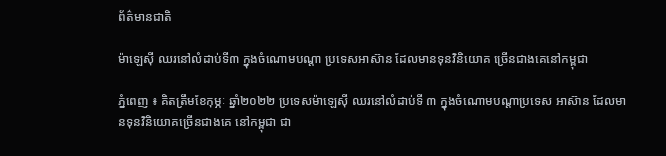ព័ត៌មានជាតិ

ម៉ាឡេស៊ី ឈរនៅលំដាប់ទី៣ ក្នុងចំណោមបណ្តា ប្រទេសអាស៊ាន ដែលមានទុនវិនិយោគ ច្រើនជាងគេនៅកម្ពុជា

ភ្នំពេញ ៖ គិតត្រឹមខែកុម្ភៈ ឆ្នាំ២០២២ ប្រទេសម៉ាឡេស៊ី ឈរនៅលំដាប់ទី ៣ ក្នុងចំណោមបណ្តាប្រទេស អាស៊ាន ដែលមានទុនវិនិយោគច្រើនជាងគេ នៅកម្ពុជា ជា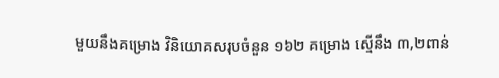មួយនឹងគម្រោង វិនិយោគសរុបចំនួន ១៦២ គម្រោង ស្មើនឹង ៣,២ពាន់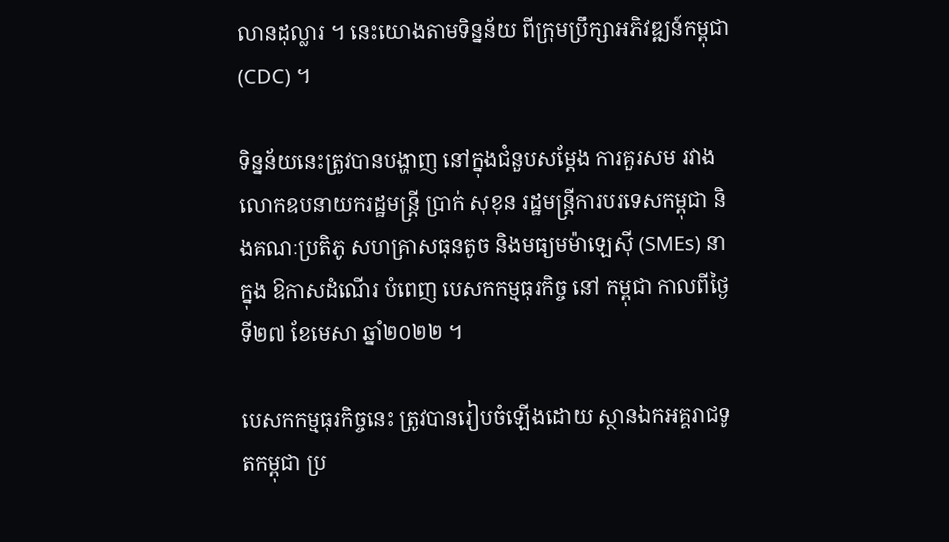លានដុល្លារ ។ នេះយោងតាមទិន្នន័យ ពីក្រុមប្រឹក្សាអភិវឌ្ឍន៍កម្ពុជា (CDC) ។

ទិន្នន័យនេះត្រូវបានបង្ហាញ នៅក្នុងជំនួបសម្តែង ការគួរសម រវាងលោកឧបនាយករដ្ឋមន្ត្រី ប្រាក់ សុខុន រដ្ឋមន្ត្រីការបរទេសកម្ពុជា និងគណៈប្រតិភូ សហគ្រាសធុនតូច និងមធ្យមម៉ាឡេស៊ី (SMEs) នាក្នុង ឱកាសដំណើរ បំពេញ បេសកកម្មធុរកិច្ច នៅ កម្ពុជា កាលពីថ្ងៃទី២៧ ខែមេសា ឆ្នាំ២០២២ ។

បេសកកម្មធុរកិច្ចនេះ ត្រូវបានរៀបចំឡើងដោយ ស្ថានឯកអគ្គរាជទូតកម្ពុជា ប្រ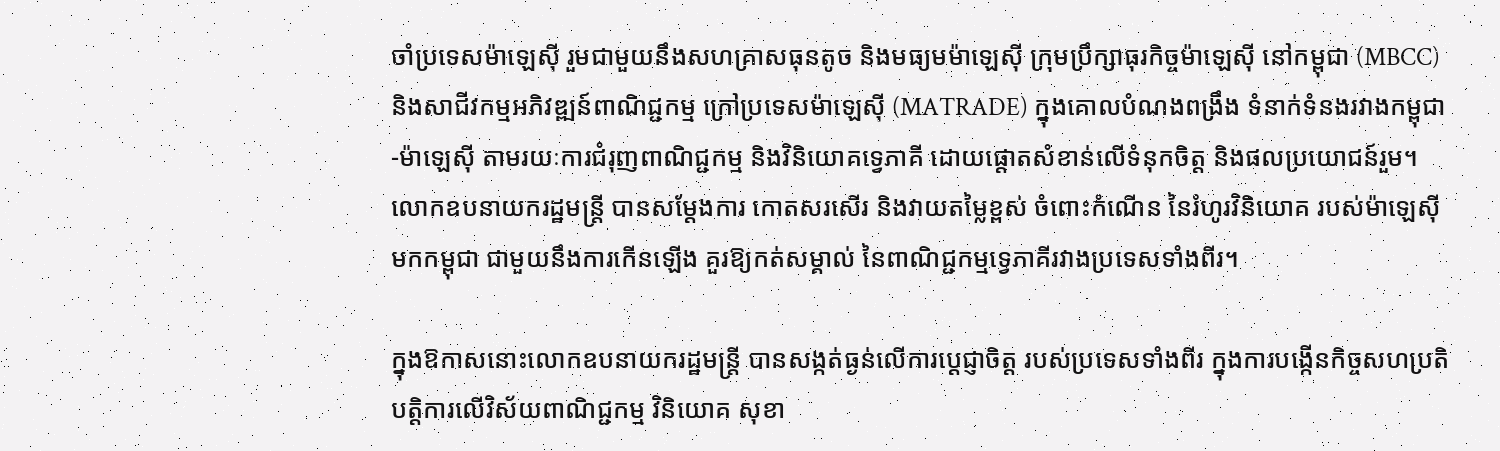ចាំប្រទេសម៉ាឡេស៊ី រួមជាមួយនឹងសហគ្រាសធុនតូច និងមធ្យមម៉ាឡេស៊ី ក្រុមប្រឹក្សាធុរកិច្ចម៉ាឡេស៊ី នៅកម្ពុជា (MBCC) និងសាជីវកម្មអភិវឌ្ឍន៍ពាណិជ្ជកម្ម ក្រៅប្រទេសម៉ាឡេស៊ី (MATRADE) ក្នុងគោលបំណងពង្រឹង ទំនាក់ទំនងរវាងកម្ពុជា-ម៉ាឡេស៊ី តាមរយៈការជំរុញពាណិជ្ជកម្ម និងវិនិយោគទ្វេភាគី ដោយផ្តោតសំខាន់លើទំនុកចិត្ត និងផលប្រយោជន៍រួម។
លោកឧបនាយករដ្ឋមន្ត្រី បានសម្តែងការ កោតសរសើរ និងវាយតម្លៃខ្ពស់ ចំពោះកំណើន នៃរំហូរវិនិយោគ របស់ម៉ាឡេស៊ីមកកម្ពុជា ជាមួយនឹងការកើនឡើង គួរឱ្យកត់សម្គាល់ នៃពាណិជ្ជកម្មទ្វេភាគីរវាងប្រទេសទាំងពីរ។

ក្នុងឱកាសនោះលោកឧបនាយករដ្ឋមន្ត្រី បានសង្កត់ធ្ងន់លើការប្តេជ្ញាចិត្ត របស់ប្រទេសទាំងពីរ ក្នុងការបង្កើនកិច្ចសហប្រតិបត្តិការលើវិស័យពាណិជ្ជកម្ម វិនិយោគ សុខា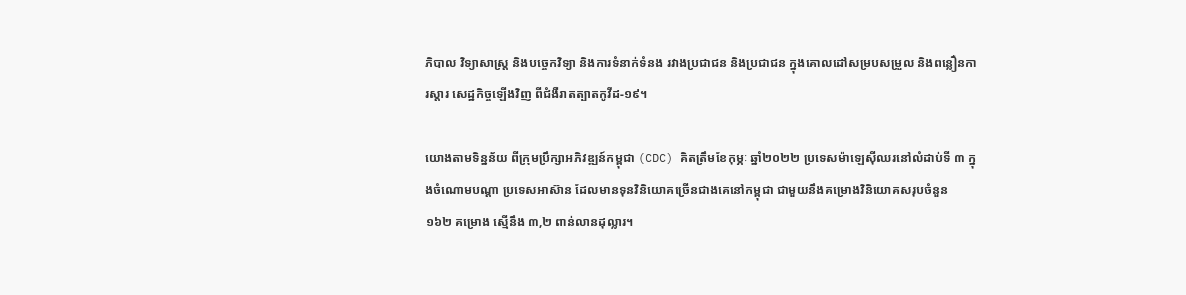ភិបាល វិទ្យាសាស្ត្រ និងបច្ចេកវិទ្យា និងការទំនាក់ទំនង រវាងប្រជាជន និងប្រជាជន ក្នុងគោលដៅសម្របសម្រួល និងពន្លឿនការស្តារ សេដ្ឋកិច្ចឡើងវិញ ពីជំងឺរាតត្បាតកូវីដ-១៩។

យោងតាមទិន្នន័យ ពីក្រុមប្រឹក្សាអភិវឌ្ឍន៍កម្ពុជា (CDC) គិតត្រឹមខែកុម្ភៈ ឆ្នាំ២០២២ ប្រទេសម៉ាឡេស៊ីឈរនៅលំដាប់ទី ៣ ក្នុងចំណោមបណ្តា ប្រទេសអាស៊ាន ដែលមានទុនវិនិយោគច្រើនជាងគេនៅកម្ពុជា ជាមួយនឹងគម្រោងវិនិយោគសរុបចំនួន ១៦២ គម្រោង ស្មើនឹង ៣,២ ពាន់លានដុល្លារ។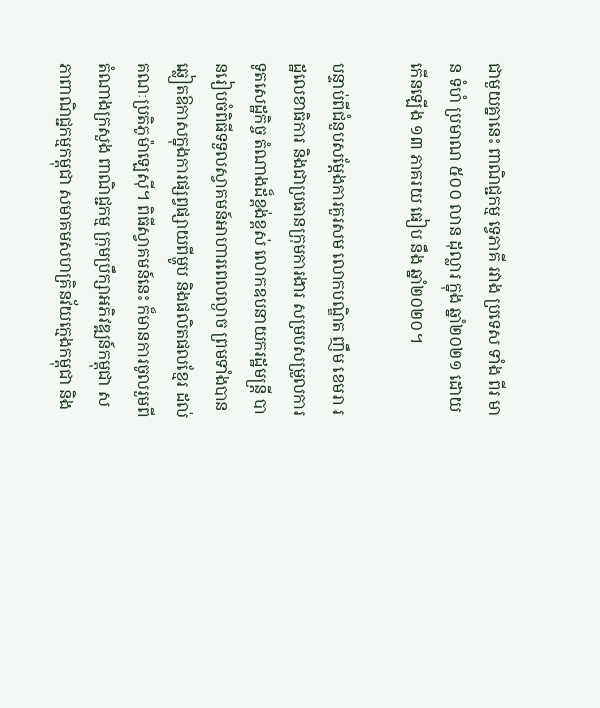ជាមួយគ្នានេះ ពាណិជ្ជកម្ម ទ្វេភាគី រវាង ប្រទេស ទាំង ពីរ មាន ទំហំ ប្រមាណ ៥០០ លាន ដុល្លារ ក្នុង ឆ្នាំ២០២១ ដោយកើនឡើង ១៣ ភាគរយ ធៀប នឹង ឆ្នាំ២០២០។

បន្ទាប់ពីជំនួបសម្តែងការគួរសម លោកបណ្ឌិត ញឹម ខេមរា រដ្ឋលេខាធិការ និងជាប្រធានក្រុមការងារ សម្របសម្រួលការទូតសេដ្ឋកិច្ច តំណាងដ៏ខ្ពង់ខ្ពស់ លោកឧបនាយករដ្ឋមន្ត្រី បានរៀបចំពិធីទទួលស្វាគមន៍អាហារពេលល្ងាច ព្រមទាំងបានឆ្លៀតឱកាសក្នុងការផ្សព្វផ្សាយពីម្ហូប និងផលិតផលខ្មែរ ដល់គណៈប្រតិភូម៉ាឡេស៊ី។ ពិធីស្វាគមន៍នេះ ក៏មានការចូលរួមពីតំណាងក្រសួង ពាណិជ្ជកម្ម ក្រុមប្រឹក្សាអភិវឌ្ឍន៍កម្ពុជា សភាពាណិជ្ជកម្មកម្ពុជា សមាគមសហគ្រិនវ័យក្មេងកម្ពុជា និង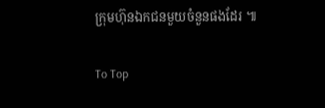ក្រុមហ៊ុនឯកជនមួយចំនួនផងដែរ ៕

To Top